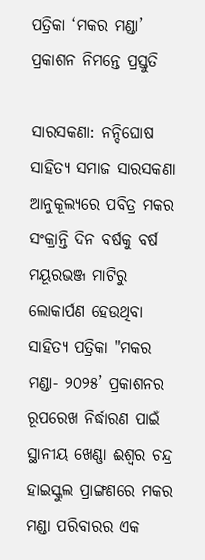ପତ୍ରିକା ‘ମକର ମଣ୍ଡା’ ପ୍ରକାଶନ ନିମନ୍ତେ ପ୍ରସ୍ତୁତି

ସାରସକଣା: ନନ୍ଦିଘୋଷ ସାହିତ୍ୟ ସମାଜ ସାରସକଣା ଆନୁକୂଲ୍ୟରେ ପବିତ୍ର ମକର ସଂକ୍ରାନ୍ତି ଦିନ ବର୍ଷକୁ ବର୍ଷ ମୟୂରଭଞ୍ଜ ମାଟିରୁ ଲୋକାର୍ପଣ ହେଉଥିବା ସାହିତ୍ୟ ପତ୍ରିକା "ମକର ମଣ୍ଡା- ୨୦୨୫’ ପ୍ରକାଶନର ରୂପରେଖ ନିର୍ଦ୍ଧାରଣ ପାଇଁ ସ୍ଥାନୀୟ ଖେଣ୍ଣା ଈଶ୍ୱର ଚନ୍ଦ୍ର ହାଇସ୍କୁଲ ପ୍ରାଙ୍ଗଣରେ ମକର ମଣ୍ଡା ପରିବାରର ଏକ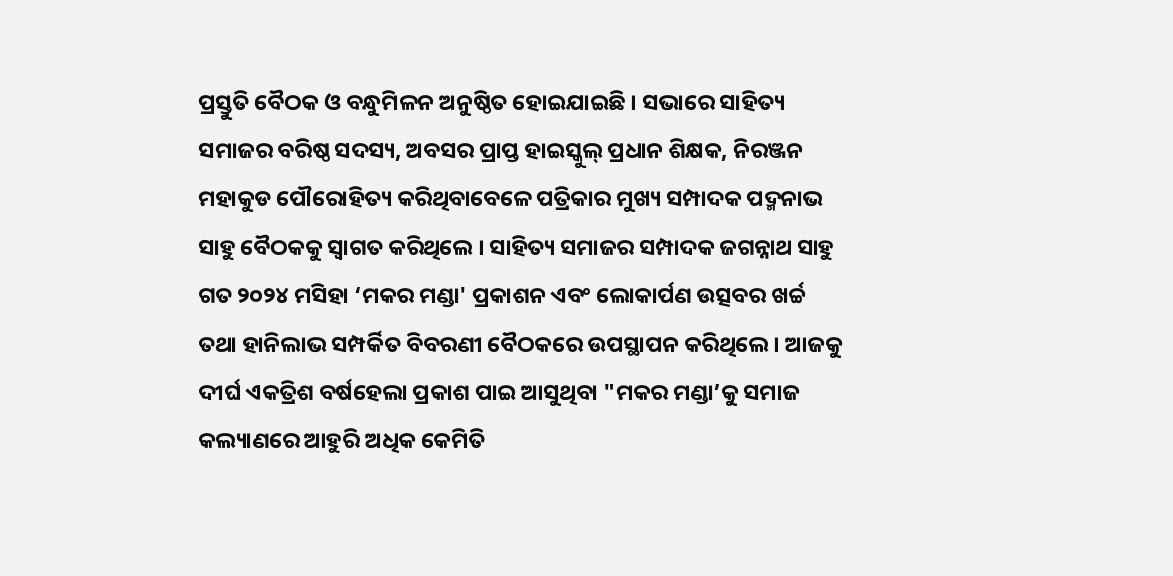ପ୍ରସ୍ତୁତି ବୈଠକ ଓ ବନ୍ଧୁମିଳନ ଅନୁଷ୍ଠିତ ହୋଇଯାଇଛି । ସଭାରେ ସାହିତ୍ୟ ସମାଜର ବରିଷ୍ଠ ସଦସ୍ୟ, ଅବସର ପ୍ରାପ୍ତ ହାଇସ୍କୁଲ୍ ପ୍ରଧାନ ଶିକ୍ଷକ, ନିରଞ୍ଜନ ମହାକୁଡ ପୌରୋହିତ୍ୟ କରିଥିବାବେଳେ ପତ୍ରିକାର ମୁଖ୍ୟ ସମ୍ପାଦକ ପଦ୍ମନାଭ ସାହୁ ବୈଠକକୁ ସ୍ୱାଗତ କରିଥିଲେ । ସାହିତ୍ୟ ସମାଜର ସମ୍ପାଦକ ଜଗନ୍ନାଥ ସାହୁ ଗତ ୨୦୨୪ ମସିହା ‘ମକର ମଣ୍ଡା' ପ୍ରକାଶନ ଏବଂ ଲୋକାର୍ପଣ ଉତ୍ସବର ଖର୍ଚ୍ଚ ତଥା ହାନିଲାଭ ସମ୍ପର୍କିତ ବିବରଣୀ ବୈଠକରେ ଉପସ୍ଥାପନ କରିଥିଲେ । ଆଜକୁ ଦୀର୍ଘ ଏକତ୍ରିଶ ବର୍ଷହେଲା ପ୍ରକାଶ ପାଇ ଆସୁଥିବା "ମକର ମଣ୍ଡା’କୁ ସମାଜ କଲ୍ୟାଣରେ ଆହୁରି ଅଧିକ କେମିତି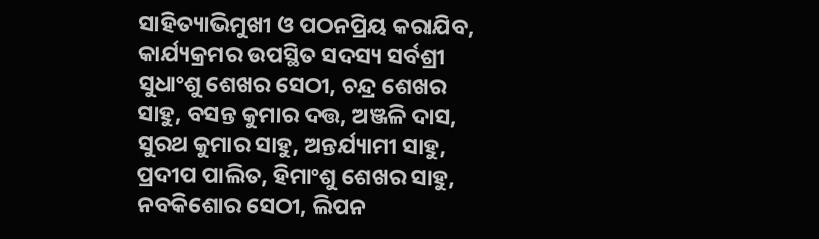ସାହିତ୍ୟାଭିମୁଖୀ ଓ ପଠନପ୍ରିୟ କରାଯିବ, କାର୍ଯ୍ୟକ୍ରମର ଉପସ୍ଥିତ ସଦସ୍ୟ ସର୍ବଶ୍ରୀ ସୁଧାଂଶୁ ଶେଖର ସେଠୀ, ଚନ୍ଦ୍ର ଶେଖର ସାହୁ, ବସନ୍ତ କୁମାର ଦତ୍ତ, ଅଞ୍ଜଳି ଦାସ, ସୁରଥ କୁମାର ସାହୁ, ଅନ୍ତର୍ଯ୍ୟାମୀ ସାହୁ, ପ୍ରଦୀପ ପାଲିତ, ହିମାଂଶୁ ଶେଖର ସାହୁ, ନବକିଶୋର ସେଠୀ, ଲିପନ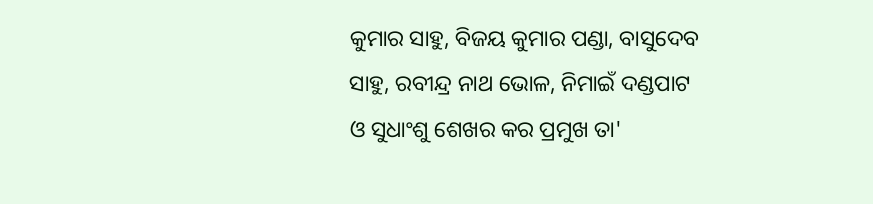କୁମାର ସାହୁ, ବିଜୟ କୁମାର ପଣ୍ଡା, ବାସୁଦେବ ସାହୁ, ରବୀନ୍ଦ୍ର ନାଥ ଭୋଳ, ନିମାଇଁ ଦଣ୍ଡପାଟ ଓ ସୁଧାଂଶୁ ଶେଖର କର ପ୍ରମୁଖ ତା'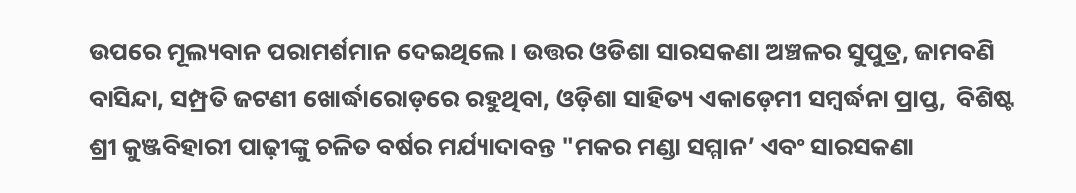ଉପରେ ମୂଲ୍ୟବାନ ପରାମର୍ଶମାନ ଦେଇଥିଲେ । ଉତ୍ତର ଓଡିଶା ସାରସକଣା ଅଞ୍ଚଳର ସୁପୁତ୍ର, ଜାମବଣି ବାସିନ୍ଦା, ସମ୍ପ୍ରତି ଜଟଣୀ ଖୋର୍ଦ୍ଧାରୋଡ଼ରେ ରହୁଥିବା, ଓଡ଼ିଶା ସାହିତ୍ୟ ଏକାଡ଼େମୀ ସମ୍ବର୍ଦ୍ଧନା ପ୍ରାପ୍ତ,  ବିଶିଷ୍ଟ ଶ୍ରୀ କୁଞ୍ଜବିହାରୀ ପାଢ଼ୀଙ୍କୁ ଚଳିତ ବର୍ଷର ମର୍ଯ୍ୟାଦାବନ୍ତ "ମକର ମଣ୍ଡା ସମ୍ମାନ’ ଏବଂ ସାରସକଣା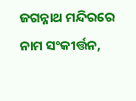ଜଗନ୍ନାଥ ମନ୍ଦିରରେ ନାମ ସଂକୀର୍ତ୍ତନ,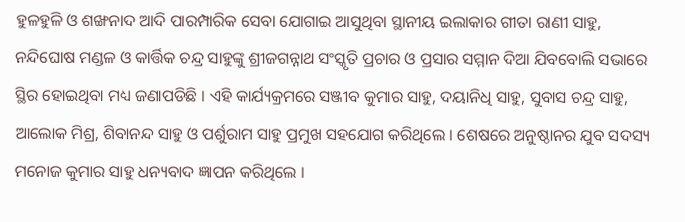ହୁଳହୁଳି ଓ ଶଙ୍ଖନାଦ ଆଦି ପାରମ୍ପାରିକ ସେବା ଯୋଗାଇ ଆସୁଥିବା ସ୍ଥାନୀୟ ଇଲାକାର ଗୀତା ରାଣୀ ସାହୁ,  ନନ୍ଦିଘୋଷ ମଣ୍ଡଳ ଓ କାର୍ତ୍ତିକ ଚନ୍ଦ୍ର ସାହୁଙ୍କୁ ଶ୍ରୀଜଗନ୍ନାଥ ସଂସ୍କୃତି ପ୍ରଚାର ଓ ପ୍ରସାର ସମ୍ମାନ ଦିଆ ଯିବବୋଲି ସଭାରେ ସ୍ଥିର ହୋଇଥିବା ମଧ୍ୟ ଜଣାପଡିଛି । ଏହି କାର୍ଯ୍ୟକ୍ରମରେ ସଞ୍ଜୀବ କୁମାର ସାହୁ, ଦୟାନିଧି ସାହୁ, ସୁବାସ ଚନ୍ଦ୍ର ସାହୁ, ଆଲୋକ ମିଶ୍ର, ଶିବାନନ୍ଦ ସାହୁ ଓ ପର୍ଶୁରାମ ସାହୁ ପ୍ରମୁଖ ସହଯୋଗ କରିଥିଲେ । ଶେଷରେ ଅନୁଷ୍ଠାନର ଯୁବ ସଦସ୍ୟ ମନୋଜ କୁମାର ସାହୁ ଧନ୍ୟବାଦ ଜ୍ଞାପନ କରିଥିଲେ ।